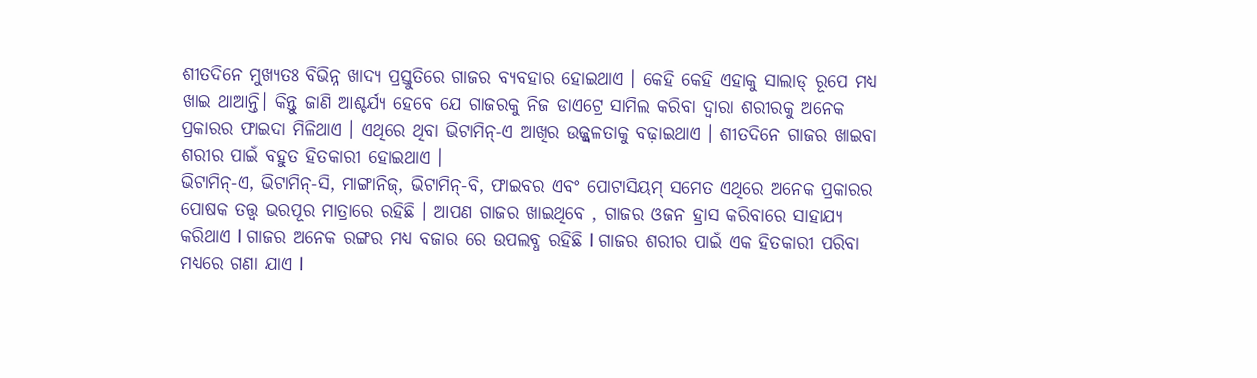ଶୀତଦିନେ ମୁଖ୍ୟତଃ ବିଭିନ୍ନ ଖାଦ୍ୟ ପ୍ରସ୍ତୁତିରେ ଗାଜର ବ୍ୟବହାର ହୋଇଥାଏ । କେହି କେହି ଏହାକୁ ସାଲାଡ୍ ରୂପେ ମଧ୍ୟ ଖାଇ ଥାଆନ୍ତି। କିନ୍ତୁ ଜାଣି ଆଶ୍ଚର୍ଯ୍ୟ ହେବେ ଯେ ଗାଜରକୁ ନିଜ ଡାଏଟ୍ରେ ସାମିଲ କରିବା ଦ୍ୱାରା ଶରୀରକୁ ଅନେକ ପ୍ରକାରର ଫାଇଦା ମିଳିଥାଏ । ଏଥିରେ ଥିବା ଭିଟାମିନ୍-ଏ ଆଖିର ଉଜ୍ଜ୍ୱଳତାକୁ ବଢ଼ାଇଥାଏ । ଶୀତଦିନେ ଗାଜର ଖାଇବା ଶରୀର ପାଇଁ ବହୁତ ହିତକାରୀ ହୋଇଥାଏ ।
ଭିଟାମିନ୍-ଏ, ଭିଟାମିନ୍-ସି, ମାଙ୍ଗାନିଜ୍, ଭିଟାମିନ୍-ବି, ଫାଇବର ଏବଂ ପୋଟାସିୟମ୍ ସମେତ ଏଥିରେ ଅନେକ ପ୍ରକାରର ପୋଷକ ତତ୍ତ୍ୱ ଭରପୂର ମାତ୍ରାରେ ରହିଛି । ଆପଣ ଗାଜର ଖାଇଥିବେ , ଗାଜର ଓଜନ ହ୍ରାସ କରିବାରେ ସାହାଯ୍ୟ କରିଥାଏ l ଗାଜର ଅନେକ ରଙ୍ଗର ମଧ୍ୟ ବଜାର ରେ ଉପଲବ୍ଧ ରହିଛି l ଗାଜର ଶରୀର ପାଇଁ ଏକ ହିତକାରୀ ପରିବା ମଧ୍ୟରେ ଗଣା ଯାଏ l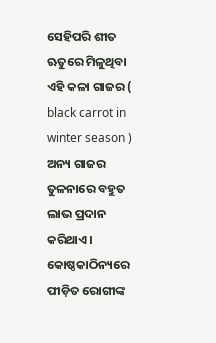ସେହିପରି ଶୀତ ଋତୁରେ ମିଳୁଥିବା ଏହି କଳା ଗାଜର ( black carrot in winter season ) ଅନ୍ୟ ଗାଜର ତୁଳନାରେ ବହୁତ ଲାଭ ପ୍ରଦାନ କରିଥାଏ। କୋଷ୍ଠକାଠିନ୍ୟରେ ପୀଡ଼ିତ ରୋଗୀଙ୍କ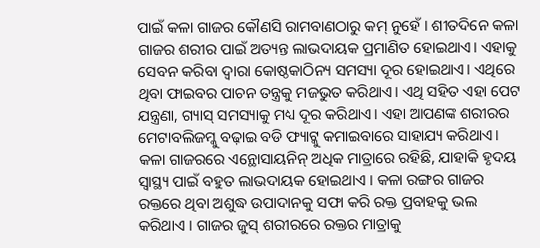ପାଇଁ କଳା ଗାଜର କୌଣସି ରାମବାଣଠାରୁ କମ୍ ନୁହେଁ । ଶୀତଦିନେ କଳା ଗାଜର ଶରୀର ପାଇଁ ଅତ୍ୟନ୍ତ ଲାଭଦାୟକ ପ୍ରମାଣିତ ହୋଇଥାଏ। ଏହାକୁ ସେବନ କରିବା ଦ୍ୱାରା କୋଷ୍ଠକାଠିନ୍ୟ ସମସ୍ୟା ଦୂର ହୋଇଥାଏ। ଏଥିରେ ଥିବା ଫାଇବର ପାଚନ ତନ୍ତ୍ରକୁ ମଜଭୁତ କରିଥାଏ। ଏଥି ସହିତ ଏହା ପେଟ ଯନ୍ତ୍ରଣା, ଗ୍ୟାସ୍ ସମସ୍ୟାକୁ ମଧ୍ୟ ଦୂର କରିଥାଏ। ଏହା ଆପଣଙ୍କ ଶରୀରର ମେଟାବଲିଜମ୍କୁ ବଢ଼ାଇ ବଡି ଫ୍ୟାଟ୍କୁ କମାଇବାରେ ସାହାଯ୍ୟ କରିଥାଏ।
କଳା ଗାଜରରେ ଏନ୍ଥୋସାୟନିନ୍ ଅଧିକ ମାତ୍ରାରେ ରହିଛି, ଯାହାକି ହୃଦୟ ସ୍ୱାସ୍ଥ୍ୟ ପାଇଁ ବହୁତ ଲାଭଦାୟକ ହୋଇଥାଏ । କଳା ରଙ୍ଗର ଗାଜର ରକ୍ତରେ ଥିବା ଅଶୁଦ୍ଧ ଉପାଦାନକୁ ସଫା କରି ରକ୍ତ ପ୍ରବାହକୁ ଭଲ କରିଥାଏ । ଗାଜର ଜୁସ୍ ଶରୀରରେ ରକ୍ତର ମାତ୍ରାକୁ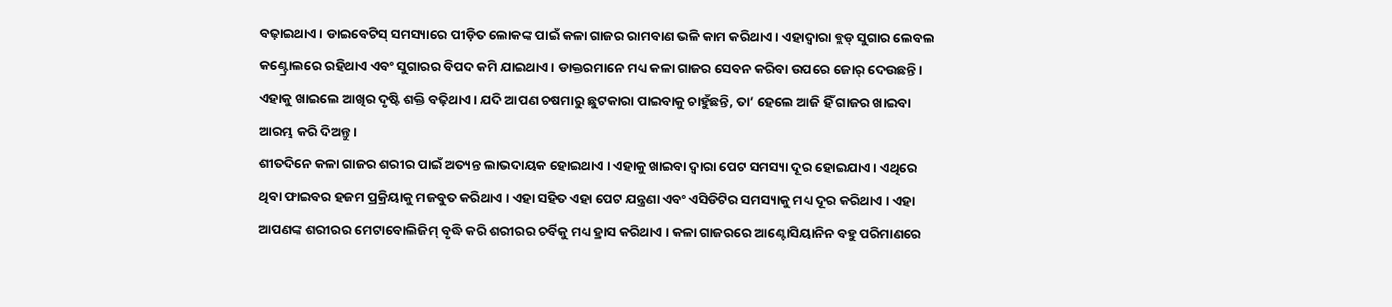ବଢ଼ାଇଥାଏ । ଡାଇବେଟିସ୍ ସମସ୍ୟାରେ ପୀଡ଼ିତ ଲୋକଙ୍କ ପାଇଁ କଳା ଗାଜର ରାମବାଣ ଭଳି କାମ କରିଥାଏ। ଏହାଦ୍ୱାରା ବ୍ଲଡ୍ ସୁଗାର ଲେବଲ କଣ୍ଟ୍ରୋଲରେ ରହିଥାଏ ଏବଂ ସୁଗାରର ବିପଦ କମି ଯାଇଥାଏ । ଡାକ୍ତରମାନେ ମଧ୍ୟ କଳା ଗାଜର ସେବନ କରିବା ଉପରେ ଜୋର୍ ଦେଉଛନ୍ତି। ଏହାକୁ ଖାଇଲେ ଆଖିର ଦୃଷ୍ଟି ଶକ୍ତି ବଢ଼ିଥାଏ । ଯଦି ଆପଣ ଚଷମାରୁ ଛୁଟକାରା ପାଇବାକୁ ଚାହୁଁଛନ୍ତି, ତା’ ହେଲେ ଆଜି ହିଁ ଗାଜର ଖାଇବା ଆରମ୍ଭ କରି ଦିଅନ୍ତୁ ।
ଶୀତଦିନେ କଳା ଗାଜର ଶରୀର ପାଇଁ ଅତ୍ୟନ୍ତ ଲାଭଦାୟକ ହୋଇଥାଏ । ଏହାକୁ ଖାଇବା ଦ୍ୱାରା ପେଟ ସମସ୍ୟା ଦୂର ହୋଇଯାଏ । ଏଥିରେ ଥିବା ଫାଇବର ହଜମ ପ୍ରକ୍ରିୟାକୁ ମଜବୁତ କରିଥାଏ । ଏହା ସହିତ ଏହା ପେଟ ଯନ୍ତ୍ରଣା ଏବଂ ଏସିଡିଟିର ସମସ୍ୟାକୁ ମଧ୍ୟ ଦୂର କରିଥାଏ । ଏହା ଆପଣଙ୍କ ଶରୀରର ମେଟାବୋଲିଜିମ୍ ବୃଦ୍ଧି କରି ଶରୀରର ଚର୍ବିକୁ ମଧ୍ୟ ହ୍ରାସ କରିଥାଏ । କଳା ଗାଜରରେ ଆଣ୍ଟୋସିୟାନିନ ବହୁ ପରିମାଣରେ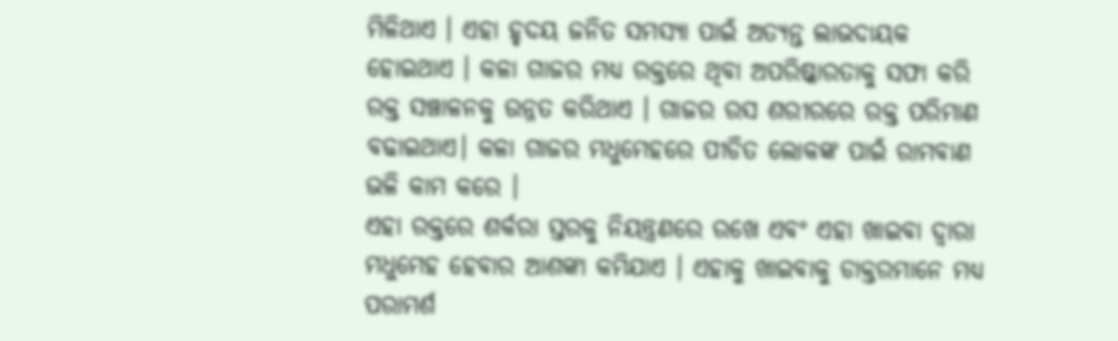ମିଳିଥାଏ । ଏହା ହୃଦୟ ଜନିତ ସମସ୍ୟା ପାଇଁ ଅତ୍ୟନ୍ତ ଲାଭଦାୟକ ହୋଇଥାଏ । କଳା ଗାଜର ମଧ୍ୟ ରକ୍ତରେ ଥିବା ଅପରିଷ୍କାରତାକୁ ସଫା କରି ରକ୍ତ ସଞ୍ଚାଳନକୁ ଉନ୍ନତ କରିଥାଏ । ଗାଜର ରସ ଶରୀରରେ ରକ୍ତ ପରିମାଣ ବଢାଇଥାଏ। କଳା ଗାଜର ମଧୁମେହରେ ପୀଡିତ ଲୋକଙ୍କ ପାଇଁ ରାମବାଣ ଭଳି କାମ କରେ ।
ଏହା ରକ୍ତରେ ଶର୍କରା ସ୍ତରକୁ ନିୟନ୍ତ୍ରଣରେ ରଖେ ଏବଂ ଏହା ଖାଇବା ଦ୍ୱାରା ମଧୁମେହ ହେବାର ଆଶଙ୍କା କମିଯାଏ । ଏହାକୁ ଖାଇବାକୁ ଡାକ୍ତରମାନେ ମଧ୍ୟ ପରାମର୍ଶ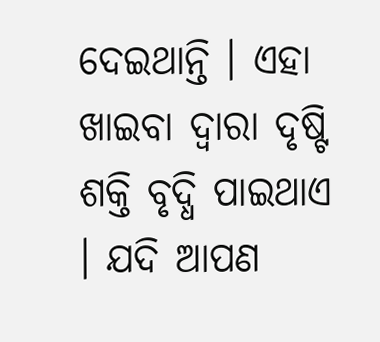ଦେଇଥାନ୍ତି । ଏହା ଖାଇବା ଦ୍ୱାରା ଦୃଷ୍ଟି ଶକ୍ତି ବୃଦ୍ଧି ପାଇଥାଏ । ଯଦି ଆପଣ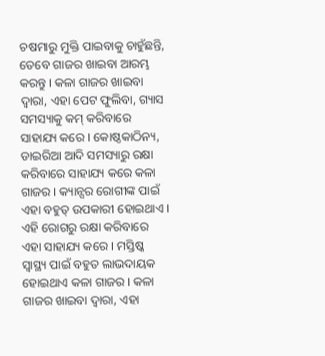ଚଷମାରୁ ମୁକ୍ତି ପାଇବାକୁ ଚାହୁଁଛନ୍ତି, ତେବେ ଗାଜର ଖାଇବା ଆରମ୍ଭ କରନ୍ତୁ । କଳା ଗାଜର ଖାଇବା ଦ୍ବାରା, ଏହା ପେଟ ଫୁଲିବା, ଗ୍ୟାସ ସମସ୍ୟାକୁ କମ୍ କରିବାରେ ସାହାଯ୍ୟ କରେ । କୋଷ୍ଠକାଠିନ୍ୟ, ଡାଇରିଆ ଆଦି ସମସ୍ୟାରୁ ରକ୍ଷା କରିବାରେ ସାହାଯ୍ୟ କରେ କଳା ଗାଜର । କ୍ୟାନ୍ସର ରୋଗୀଙ୍କ ପାଇଁ ଏହା ବହୁତ୍ ଉପକାରୀ ହୋଇଥାଏ । ଏହି ରୋଗରୁ ରକ୍ଷା କରିବାରେ ଏହା ସାହାଯ୍ୟ କରେ । ମସ୍ତିଷ୍କ ସ୍ୱାସ୍ଥ୍ୟ ପାଇଁ ବହୁତ ଲାଭଦାୟକ ହୋଇଥାଏ କଳା ଗାଜର । କଳା ଗାଜର ଖାଇବା ଦ୍ବାରା, ଏହା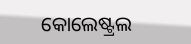କୋଲେଷ୍ଟ୍ରଲ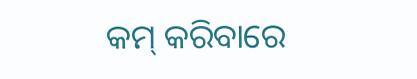କମ୍ କରିବାରେ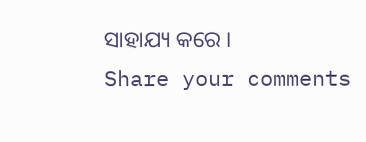ସାହାଯ୍ୟ କରେ ।
Share your comments